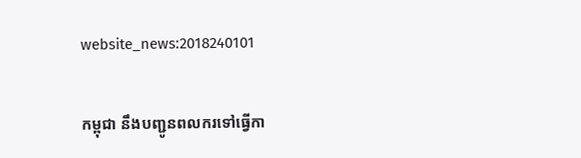website_news:2018240101

កម្ពុជា នឹងបញ្ជូនពលករទៅធ្វើកា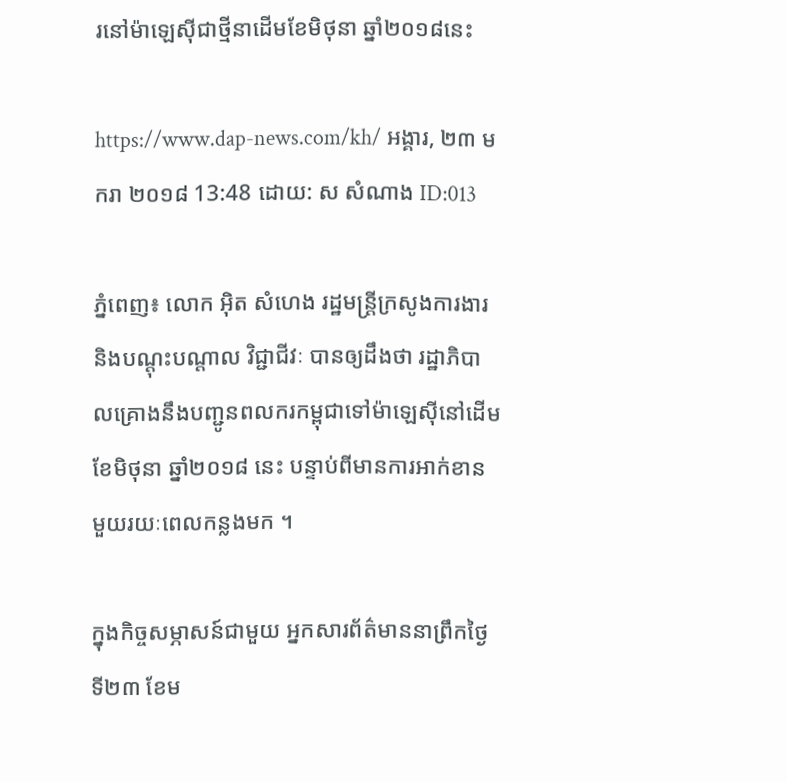រនៅម៉ាឡេស៊ីជាថ្មីនាដើមខែមិថុនា ឆ្នាំ២០១៨នេះ

https://www.dap-news.com/kh/ អង្គារ, ២៣ មករា ២០១៨ 13:48 ដោយ: ស សំណាង ID:013

ភ្នំពេញ៖ លោក អ៊ិត សំហេង រដ្ឋមន្ត្រីក្រសូងការងារ និងបណ្តុះបណ្តាល វិជ្ជាជីវៈ បានឲ្យដឹងថា រដ្ឋាភិបាលគ្រោងនឹងបញ្ជូនពលករកម្ពុជាទៅម៉ាឡេស៊ីនៅដើមខែមិថុនា ឆ្នាំ២០១៨ នេះ បន្ទាប់ពីមានការអាក់ខាន មួយរយៈពេលកន្លងមក ។

ក្នុងកិច្ចសម្ភាសន៍ជាមួយ អ្នកសារព័ត៌មាននាព្រឹកថ្ងៃទី២៣ ខែម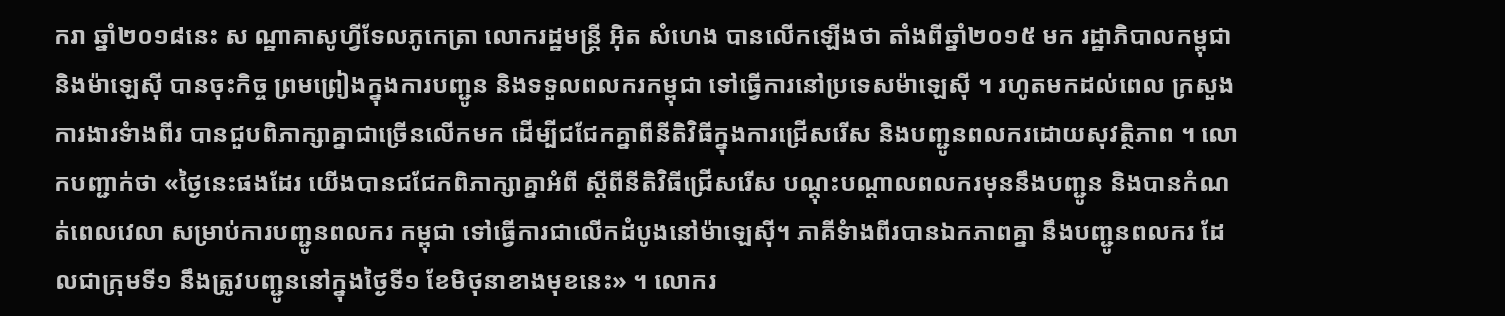ករា ឆ្នាំ២០១៨នេះ ស ណ្ឋាគាសូហ្វីទែលភូកេត្រា លោករដ្ឋមន្ត្រី អ៊ិត សំហេង បានលើកឡើងថា តាំងពីឆ្នាំ២០១៥ មក រដ្ឋាភិបាលកម្ពុជា និងម៉ាឡេស៊ី បានចុះកិច្ច ព្រមព្រៀងក្នុងការបញ្ជូន និងទទួលពលករកម្ពុជា ទៅធ្វើការនៅប្រទេសម៉ាឡេស៊ី ។ រហូតមកដល់ពេល ក្រសួងការងារទំាងពីរ បានជួបពិភាក្សាគ្នាជាច្រើនលើកមក ដើម្បីជជែកគ្នាពីនីតិវិធីក្នុងការជ្រើសរើស និងបញ្ជូនពលករដោយសុវត្ថិភាព ។ លោកបញ្ជាក់ថា «ថ្ងៃនេះផងដែរ យើងបានជជែកពិភាក្សាគ្នាអំពី ស្តីពីនីតិវិធីជ្រើសរើស បណ្តុះបណ្តាលពលករមុននឹងបញ្ជូន និងបានកំណត់ពេលវេលា សម្រាប់ការបញ្ជូនពលករ កម្ពុជា ទៅធ្វើការជាលើកដំបូងនៅម៉ាឡេស៊ី។ ភាគីទំាងពីរបានឯកភាពគ្នា នឹងបញ្ជូនពលករ ដែ លជាក្រុមទី១ នឹងត្រូវបញ្ជូននៅក្នុងថ្ងៃទី១ ខែមិថុនាខាងមុខនេះ» ។ លោករ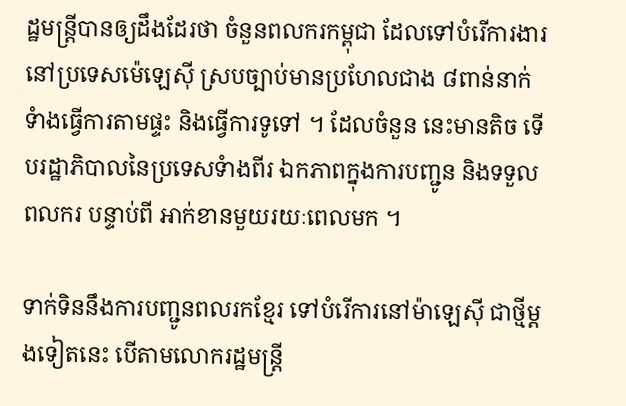ដ្ឋមន្ត្រីបានឲ្យដឹងដែរថា ចំនួនពលករកម្ពុជា ដែលទៅបំរើការងារ នៅប្រទេសម៉េឡេស៊ី ស្របច្បាប់មានប្រហែលជាង ៨ពាន់នាក់ ទំាងធ្វើការតាមផ្ទះ និងធ្វើការទូទៅ ។ ដែលចំនួន នេះមានតិច ទើបរដ្ឋាភិបាលនៃប្រទេសទំាងពីរ ឯកភាពក្នុងការបញ្ជូន និងទទួលពលករ បន្ទាប់ពី អាក់ខានមួយរយៈពេលមក ។

ទាក់ទិននឹងការបញ្ជូនពលរកខ្មែរ ទៅបំរើការនៅម៉ាឡេស៊ី ជាថ្មីម្តងទៀតនេះ បើតាមលោករដ្ឋមន្ត្រី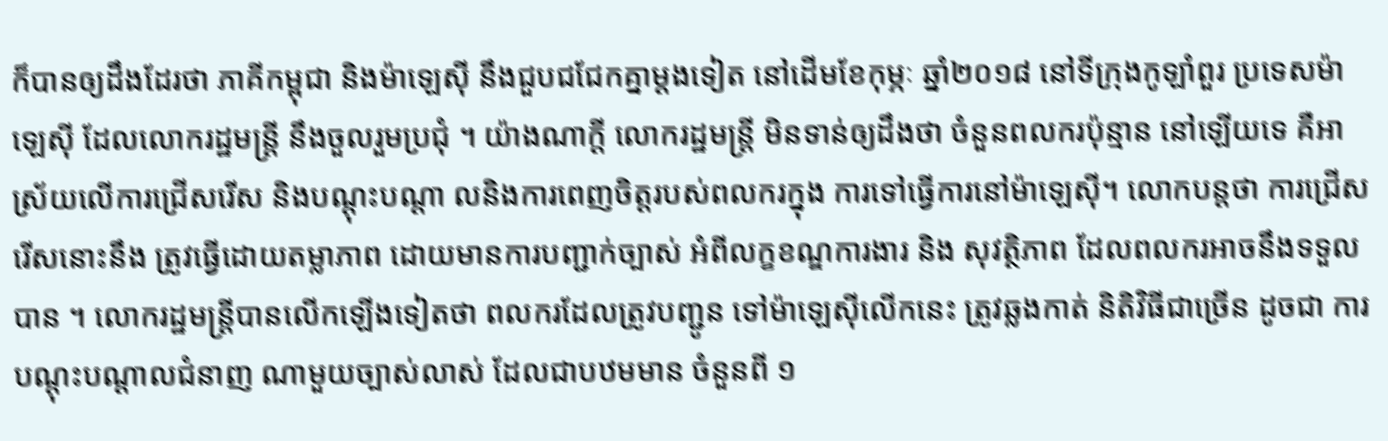ក៏បានឲ្យដឹងដែរថា ភាគីកម្ពុជា និងម៉ាឡេស៊ី នឹងជួបជជែកគ្នាម្តងទៀត នៅដើមខែកុម្ភៈ ឆ្នាំ២០១៨ នៅទីក្រុងកូឡាំពួរ ប្រទេសម៉ាឡេស៊ី ដែលលោករដ្ឋមន្ត្រី នឹងចួលរួមប្រជុំ ។ យ៉ាងណាក្តី លោករដ្ឋមន្ត្រី មិនទាន់ឲ្យដឹងថា ចំនួនពលករប៉ុន្មាន នៅឡើយទេ គឺអាស្រ័យលើការជ្រើសរើស និងបណ្តុះបណ្តា លនិងការពេញចិត្តរបស់ពលករក្នុង ការទៅធ្វើការនៅម៉ាឡេស៊ី។ លោកបន្តថា ការជ្រើសរើសនោះនឹង ត្រូវធ្វើដោយតម្លាភាព ដោយមានការបញ្ជាក់ច្បាស់ អំពីលក្ខខណ្ឌការងារ និង សុវត្ថិភាព ដែលពលករអាចនឹងទទួលបាន ។ លោករដ្ឋមន្ត្រីបានលើកឡើងទៀតថា ពលករដែលត្រូវបញ្ជូន ទៅម៉ាឡេស៊ីលើកនេះ ត្រូវឆ្លងកាត់ និតិវិធីជាច្រើន ដូចជា ការបណ្តុះបណ្តាលជំនាញ ណាមួយច្បាស់លាស់ ដែលជាបឋមមាន ចំនួនពី ១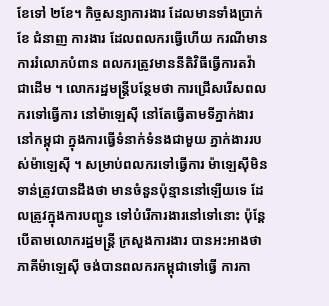ខែទៅ ២ខែ។ កិច្ចសន្យាការងារ ដែលមានទាំងប្រាក់ខែ ជំនាញ ការងារ ដែលពលករធ្វើហើយ ករណីមានការរំលោភបំពាន ពលករត្រូវមាននីតិវិធីធ្វើការតវ៉ាជាដើម ។ លោករដ្ឋមន្ត្រីបន្ថែមថា ការជ្រើសរើសពលករទៅធ្វើការ នៅម៉ាឡេស៊ី នៅតែធ្វើតាមទីភ្នាក់ងារនៅកម្ពុជា ក្នុងការធ្វើទំនាក់ទំនងជាមួយ ភ្នាក់ងាររបស់ម៉ាឡេស៊ី ។ សម្រាប់ពលករទៅធ្វើការ ម៉ាឡេស៊ីមិនទាន់ត្រូវបានដឹងថា មានចំនួនប៉ុន្មាននៅឡើយទេ ដែលត្រូវក្នុងការបញ្ជូន ទៅបំរើការងារនៅទៅនោះ ប៉ុន្តែ បើតាមលោករដ្ឋមន្ត្រី ក្រសួងការងារ បានអះអាងថា ភាគីម៉ាឡេស៊ី ចង់បានពលករកម្ពុជាទៅធ្វើ ការកា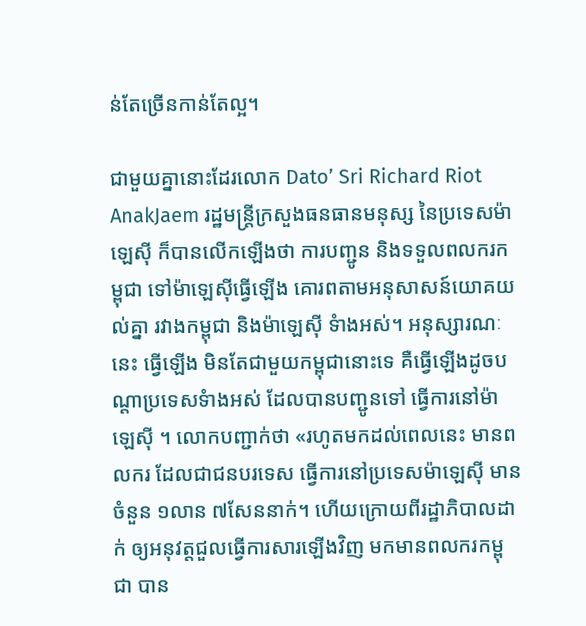ន់តែច្រើនកាន់តែល្អ។

ជាមួយគ្នានោះដែរលោក Dato’ Sri Richard Riot AnakJaem រដ្ឋមន្រ្តីក្រសួងធនធានមនុស្ស នៃប្រទេសម៉ាឡេស៊ី ក៏បានលើកឡើងថា ការបញ្ជូន និងទទួលពលករកម្ពុជា ទៅម៉ាឡេស៊ីធ្វើឡើង គោរពតាមអនុសាសន៍យោគយល់គ្នា រវាងកម្ពុជា និងម៉ាឡេស៊ី ទំាងអស់។ អនុស្សារណៈនេះ ធ្វើឡើង មិនតែជាមួយកម្ពុជានោះទេ គឺធ្វើឡើងដូចបណ្តាប្រទេសទំាងអស់ ដែលបានបញ្ជូនទៅ ធ្វើការនៅម៉ាឡេស៊ី ។ លោកបញ្ជាក់ថា «រហូតមកដល់ពេលនេះ មានពលករ ដែលជាជនបរទេស ធ្វើការនៅប្រទេសម៉ាឡេស៊ី មានចំនួន ១លាន ៧សែននាក់។ ហើយក្រោយពីរដ្ឋាភិបាលដាក់ ឲ្យអនុវត្តជួលធ្វើការសារឡើងវិញ មកមានពលករកម្ពុជា បាន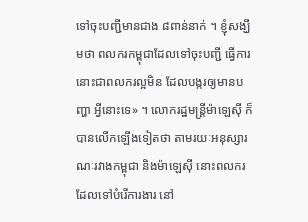ទៅចុះបញ្ជីមានជាង ៨ពាន់នាក់ ។ ខ្ញុំសង្ឃឹមថា ពលករកម្ពុជាដែលទៅចុះបញ្ជី ធ្វើការនោះជាពលករល្អមិន ដែលបង្ករឲ្យមានបញ្ហា អ្វីនោះទេ» ។ លោករដ្ឋមន្ត្រីម៉ាឡេស៊ី ក៏បានលើកឡើងទៀតថា តាមរយៈអនុស្សារណៈរវាងកម្ពុជា និងម៉ាឡេស៊ី នោះពលករ ដែលទៅបំរើការងារ នៅ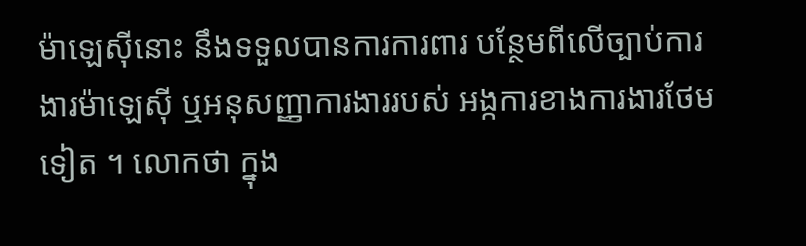ម៉ាឡេស៊ីនោះ នឹងទទួលបានការការពារ បន្ថែមពីលើច្បាប់ការងារម៉ាឡេស៊ី ឬអនុសញ្ញាការងាររបស់ អង្កការខាងការងារថែមទៀត ។ លោកថា ក្នុង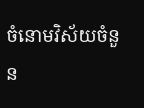ចំនោមវិស័យចំនួន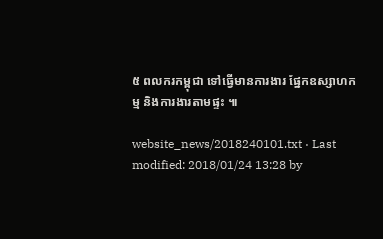៥ ពលករកម្ពុជា ទៅធ្វើមានការងារ ផ្នែកឧស្សាហកម្ម និងការងារតាមផ្ទះ ៕

website_news/2018240101.txt · Last modified: 2018/01/24 13:28 by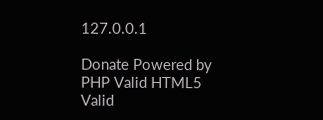127.0.0.1

Donate Powered by PHP Valid HTML5 Valid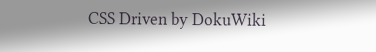CSS Driven by DokuWiki